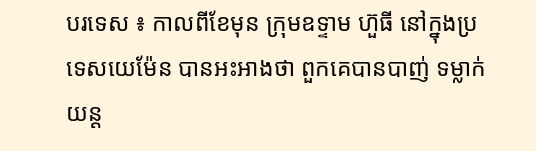បរទេស ៖ កាលពីខែមុន ក្រុមឧទ្ទាម ហ៊ួធី នៅក្នុងប្រទេសយេម៉ែន បានអះអាងថា ពួកគេបានបាញ់ ទម្លាក់យន្ដ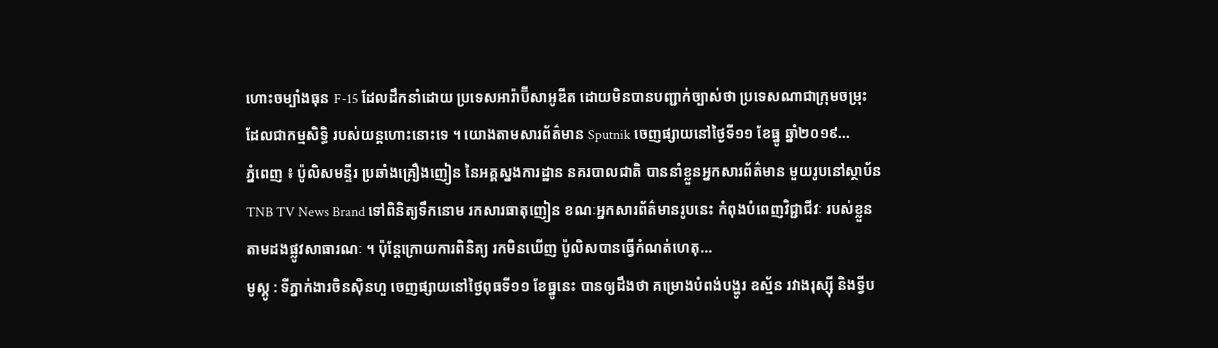ហោះចម្បាំងធុន F-15 ដែលដឹកនាំដោយ ប្រទេសអារ៉ាប៊ីសាអូឌីត ដោយមិនបានបញ្ជាក់ច្បាស់ថា ប្រទេសណាជាក្រុមចម្រុះ ដែលជាកម្មសិទ្ធិ របស់យន្តហោះនោះទេ ។ យោងតាមសារព័ត៌មាន Sputnik ចេញផ្សាយនៅថ្ងៃទី១១ ខែធ្នូ ឆ្នាំ២០១៩...
ភ្នំពេញ ៖ ប៉ូលិសមន្ទីរ ប្រឆាំងគ្រឿងញៀន នៃអគ្គស្នងការដ្ឋាន នគរបាលជាតិ បាននាំខ្លួនអ្នកសារព័ត៌មាន មួយរូបនៅស្ថាប័ន TNB TV News Brand ទៅពិនិត្យទឹកនោម រកសារធាតុញៀន ខណៈអ្នកសារព័ត៌មានរូបនេះ កំពុងបំពេញវិជ្ជាជីវៈ របស់ខ្លួន តាមដងផ្លូវសាធារណៈ ។ ប៉ុន្តែក្រោយការពិនិត្យ រកមិនឃើញ ប៉ូលិសបានធ្វើកំណត់ហេតុ...
មូស្គូ : ទីភ្នាក់ងារចិនស៊ិនហួ ចេញផ្សាយនៅថ្ងៃពុធទី១១ ខែធ្នូនេះ បានឲ្យដឹងថា គម្រោងបំពង់បង្ហូរ ឧស្ម័ន រវាងរុស្ស៊ី និងទ្វីប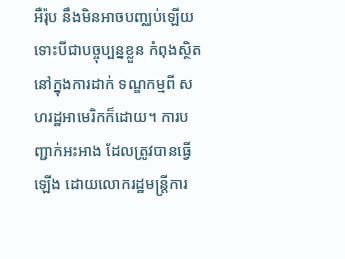អឺរ៉ុប នឹងមិនអាចបញ្ឈប់ឡើយ ទោះបីជាបច្ចុប្បន្នខ្លួន កំពុងស្ថិតនៅក្នុងការដាក់ ទណ្ឌកម្មពី សហរដ្ឋអាមេរិកក៏ដោយ។ ការបញ្ជាក់អះអាង ដែលត្រូវបានធ្វើឡើង ដោយលោករដ្ឋមន្ត្រីការ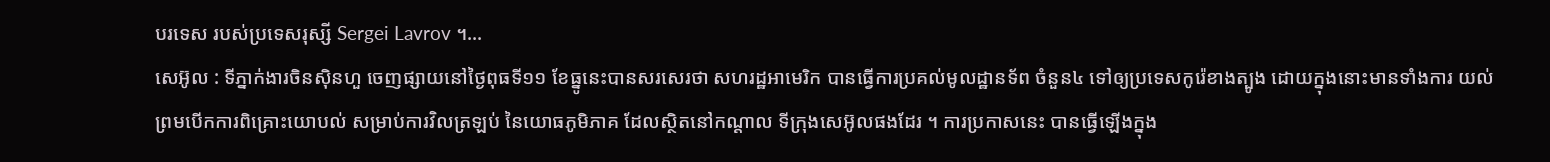បរទេស របស់ប្រទេសរុស្សី Sergei Lavrov ។...
សេអ៊ូល : ទីភ្នាក់ងារចិនស៊ិនហួ ចេញផ្សាយនៅថ្ងៃពុធទី១១ ខែធ្នូនេះបានសរសេរថា សហរដ្ឋអាមេរិក បានធ្វើការប្រគល់មូលដ្ឋានទ័ព ចំនួន៤ ទៅឲ្យប្រទេសកូរ៉េខាងត្បូង ដោយក្នុងនោះមានទាំងការ យល់ព្រមបើកការពិគ្រោះយោបល់ សម្រាប់ការវិលត្រឡប់ នៃយោធភូមិភាគ ដែលស្ថិតនៅកណ្តាល ទីក្រុងសេអ៊ូលផងដែរ ។ ការប្រកាសនេះ បានធ្វើឡើងក្នុង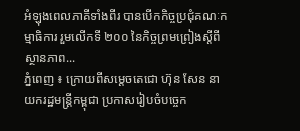អំឡុងពេលភាគីទាំងពីរ បានបើកកិច្ចប្រជុំគណៈកម្មាធិការ រួមលើកទី ២០០ នៃកិច្ចព្រមព្រៀងស្តីពីស្ថានភាព...
ភ្នំពេញ ៖ ក្រោយពីសម្តេចតេជោ ហ៊ុន សែន នាយករដ្ឋមន្រ្តីកម្ពុជា ប្រកាសរៀបចំបច្ចេក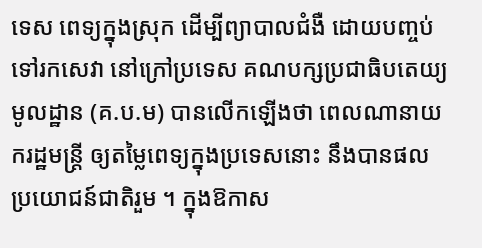ទេស ពេទ្យក្នុងស្រុក ដើម្បីព្យាបាលជំងឺ ដោយបញ្ចប់ ទៅរកសេវា នៅក្រៅប្រទេស គណបក្សប្រជាធិបតេយ្យមូលដ្ឋាន (គ.ប.ម) បានលើកឡើងថា ពេលណានាយករដ្ឋមន្ត្រី ឲ្យតម្លៃពេទ្យក្នុងប្រទេសនោះ នឹងបានផលប្រយោជន៍ជាតិរួម ។ ក្នុងឱកាស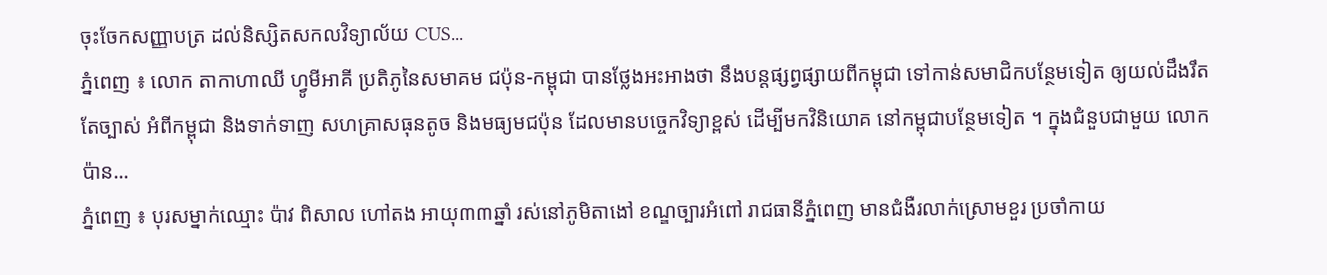ចុះចែកសញ្ញាបត្រ ដល់និស្សិតសកលវិទ្យាល័យ CUS...
ភ្នំពេញ ៖ លោក តាកាហាឈី ហ្វូមីអាគី ប្រតិភូនៃសមាគម ជប៉ុន-កម្ពុជា បានថ្លែងអះអាងថា នឹងបន្តផ្សព្វផ្សាយពីកម្ពុជា ទៅកាន់សមាជិកបន្ថែមទៀត ឲ្យយល់ដឹងរឹតតែច្បាស់ អំពីកម្ពុជា និងទាក់ទាញ សហគ្រាសធុនតូច និងមធ្យមជប៉ុន ដែលមានបច្ចេកវិទ្យាខ្ពស់ ដើម្បីមកវិនិយោគ នៅកម្ពុជាបន្ថែមទៀត ។ ក្នុងជំនួបជាមួយ លោក ប៉ាន...
ភ្នំពេញ ៖ បុរសម្នាក់ឈ្មោះ ប៉ាវ ពិសាល ហៅតង អាយុ៣៣ឆ្នាំ រស់នៅភូមិតាងៅ ខណ្ឌច្បារអំពៅ រាជធានីភ្នំពេញ មានជំងឺរលាក់ស្រោមខួរ ប្រចាំកាយ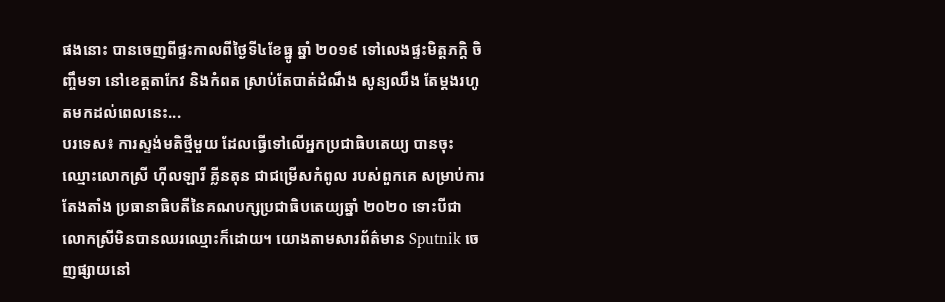ផងនោះ បានចេញពីផ្ទះកាលពីថ្ងៃទី៤ខែធ្នូ ឆ្នាំ ២០១៩ ទៅលេងផ្ទះមិត្តភក្តិ ចិញ្ចឹមទា នៅខេត្តតាកែវ និងកំពត ស្រាប់តែបាត់ដំណឹង សូន្យឈឹង តែម្ដងរហូតមកដល់ពេលនេះ...
បរទេស៖ ការស្ទង់មតិថ្មីមួយ ដែលធ្វើទៅលើអ្នកប្រជាធិបតេយ្យ បានចុះឈ្មោះលោកស្រី ហ៊ីលឡារី គ្លីនតុន ជាជម្រើសកំពូល របស់ពួកគេ សម្រាប់ការតែងតាំង ប្រធានាធិបតីនៃគណបក្សប្រជាធិបតេយ្យឆ្នាំ ២០២០ ទោះបីជាលោកស្រីមិនបានឈរឈ្មោះក៏ដោយ។ យោងតាមសារព័ត៌មាន Sputnik ចេញផ្សាយនៅ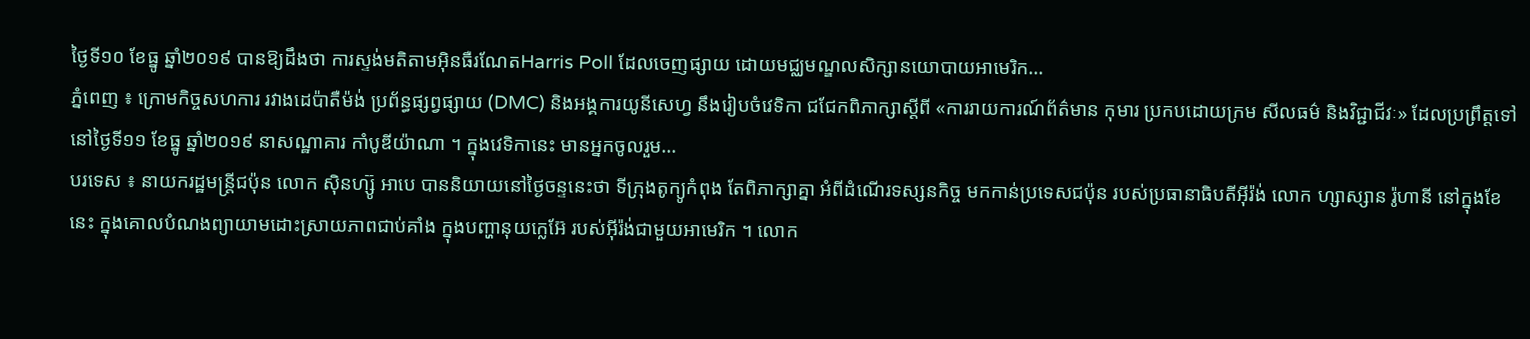ថ្ងៃទី១០ ខែធ្នូ ឆ្នាំ២០១៩ បានឱ្យដឹងថា ការស្ទង់មតិតាមអ៊ិនធឺរណែតHarris Poll ដែលចេញផ្សាយ ដោយមជ្ឈមណ្ឌលសិក្សានយោបាយអាមេរិក...
ភ្នំពេញ ៖ ក្រោមកិច្ចសហការ រវាងដេប៉ាតឺម៉ង់ ប្រព័ន្ធផ្សព្វផ្សាយ (DMC) និងអង្គការយូនីសេហ្វ នឹងរៀបចំវេទិកា ជជែកពិភាក្សាស្តីពី «ការរាយការណ៍ព័ត៌មាន កុមារ ប្រកបដោយក្រម សីលធម៌ និងវិជ្ជាជីវៈ» ដែលប្រព្រឹត្តទៅនៅថ្ងៃទី១១ ខែធ្នូ ឆ្នាំ២០១៩ នាសណ្ឋាគារ កាំបូឌីយ៉ាណា ។ ក្នុងវេទិកានេះ មានអ្នកចូលរួម...
បរទេស ៖ នាយករដ្ឋមន្ត្រីជប៉ុន លោក ស៊ិនហ្ស៊ូ អាបេ បាននិយាយនៅថ្ងៃចន្ទនេះថា ទីក្រុងតូក្យូកំពុង តែពិភាក្សាគ្នា អំពីដំណើរទស្សនកិច្ច មកកាន់ប្រទេសជប៉ុន របស់ប្រធានាធិបតីអ៊ីរ៉ង់ លោក ហ្សាស្សាន រ៉ូហានី នៅក្នុងខែនេះ ក្នុងគោលបំណងព្យាយាមដោះស្រាយភាពជាប់គាំង ក្នុងបញ្ហានុយក្លេអ៊ែ របស់អ៊ីរ៉ង់ជាមួយអាមេរិក ។ លោក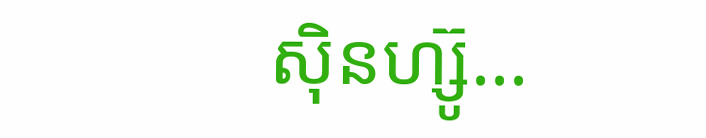ស៊ិនហ្ស៊ូ...